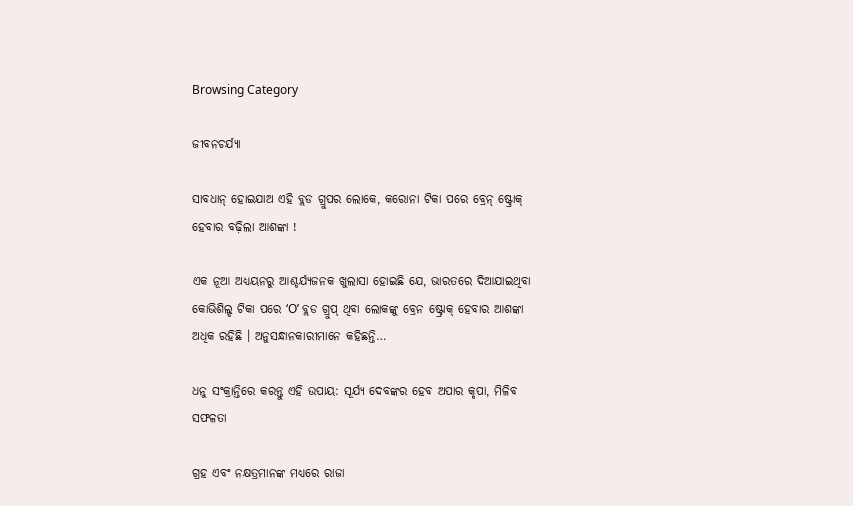Browsing Category

ଜୀବନଚର୍ଯ୍ୟା

ସାବଧାନ୍ ହୋଇଯାଅ ଏହି ବ୍ଲଡ ଗ୍ରୁପର ଲୋକେ, କରୋନା ଟିକା ପରେ ବ୍ରେନ୍ ଷ୍ଟ୍ରୋକ୍ ହେବାର ବଢ଼ିଲା ଆଶଙ୍କା !

ଏକ ନୂଆ ଅଧ୍ୟୟନରୁ ଆଶ୍ଚର୍ଯ୍ୟଜନକ ଖୁଲାସା ହୋଇଛି ଯେ, ଭାରତରେ ଦିଆଯାଇଥିବା କୋଭିଶିଲ୍ଡ ଟିକା ପରେ ‘O’ ବ୍ଲଡ ଗ୍ରୁପ୍ ଥିବା ଲୋକଙ୍କୁ ବ୍ରେନ ଷ୍ଟ୍ରୋକ୍ ହେବାର ଆଶଙ୍କା ଅଧିକ ରହିଛି । ଅନୁସନ୍ଧାନକାରୀମାନେ କହିଛନ୍ତି…

ଧନୁ ସଂକ୍ରାନ୍ତିରେ କରନ୍ତୁ ଏହି ଉପାୟ: ସୂର୍ଯ୍ୟ ଦେବଙ୍କର ହେବ ଅପାର କୃପା, ମିଳିବ ସଫଳତା

ଗ୍ରହ ଏବଂ ନକ୍ଷତ୍ରମାନଙ୍କ ମଧ୍ୟରେ ରାଜା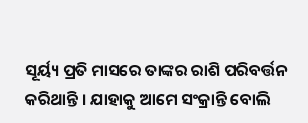ସୂର୍ୟ୍ୟ ପ୍ରତି ମାସରେ ତାଙ୍କର ରାଶି ପରିବର୍ତ୍ତନ କରିଥାନ୍ତି । ଯାହାକୁ ଆମେ ସଂକ୍ରାନ୍ତି ବୋଲି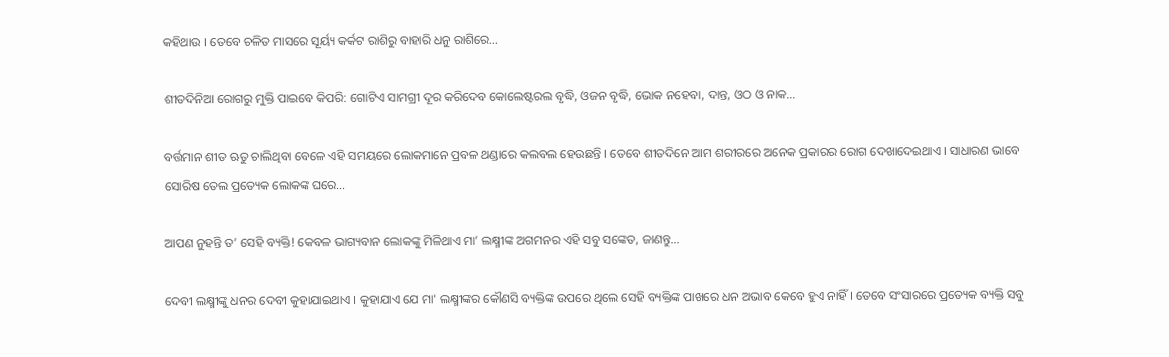କହିଥାଉ । ତେବେ ଚଳିତ ମାସରେ ସୂର୍ୟ୍ୟ କର୍କଟ ରାଶିରୁ ବାହାରି ଧନୁ ରାଶିରେ…

ଶୀତଦିନିଆ ରୋଗରୁ ମୁକ୍ତି ପାଇବେ କିପରି: ଗୋଟିଏ ସାମଗ୍ରୀ ଦୂର କରିଦେବ କୋଲେଷ୍ଟରଲ ବୃଦ୍ଧି, ଓଜନ ବୃଦ୍ଧି, ଭୋକ ନହେବା, ଦାନ୍ତ, ଓଠ ଓ ନାକ…

ବର୍ତ୍ତମାନ ଶୀତ ଋତୁ ଚାଲିଥିବା ବେଳେ ଏହି ସମୟରେ ଲୋକମାନେ ପ୍ରବଳ ଥଣ୍ଡାରେ କଲବଲ ହେଉଛନ୍ତି । ତେବେ ଶୀତଦିନେ ଆମ ଶରୀରରେ ଅନେକ ପ୍ରକାରର ରୋଗ ଦେଖାଦେଇଥାଏ । ସାଧାରଣ ଭାବେ ସୋରିଷ ତେଲ ପ୍ରତ୍ୟେକ ଲୋକଙ୍କ ଘରେ…

ଆପଣ ନୁହନ୍ତି ତ’ ସେହି ବ୍ୟକ୍ତି! କେବଳ ଭାଗ୍ୟବାନ ଲୋକଙ୍କୁ ମିଳିଥାଏ ମା’ ଲକ୍ଷ୍ମୀଙ୍କ ଅଗମନର ଏହି ସବୁ ସଙ୍କେତ, ଜାଣନ୍ତୁ…

ଦେବୀ ଲକ୍ଷ୍ମୀଙ୍କୁ ଧନର ଦେବୀ କୁହାଯାଇଥାଏ । କୁହାଯାଏ ଯେ ମା' ଲକ୍ଷ୍ମୀଙ୍କର କୌଣସି ବ୍ୟକ୍ତିଙ୍କ ଉପରେ ଥିଲେ ସେହି ବ୍ୟକ୍ତିଙ୍କ ପାଖରେ ଧନ ଅଭାବ କେବେ ହୁଏ ନାହିଁ । ତେବେ ସଂସାରରେ ପ୍ରତ୍ୟେକ ବ୍ୟକ୍ତି ସବୁ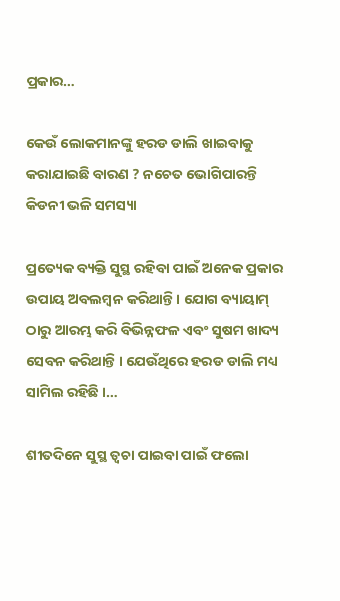ପ୍ରକାର…

କେଉଁ ଲୋକମାନଙ୍କୁ ହରଡ ଡାଲି ଖାଇବାକୁ କରାଯାଇଛି ବାରଣ ? ନଚେତ ଭୋଗିପାରନ୍ତି କିଡନୀ ଭଳି ସମସ୍ୟା

ପ୍ରତ୍ୟେକ ବ୍ୟକ୍ତି ସୁସ୍ଥ ରହିବା ପାଇଁ ଅନେକ ପ୍ରକାର ଉପାୟ ଅବଲମ୍ବନ କରିଥାନ୍ତି । ଯୋଗ ବ୍ୟାୟାମ୍ ଠାରୁ ଆରମ୍ଭ କରି ବିଭିନ୍ନଫଳ ଏବଂ ସୁଷମ ଖାଦ୍ୟ ସେବନ କରିଥାନ୍ତି । ଯେଉଁଥିରେ ହରଡ ଡାଲି ମଧ୍ୟ ସାମିଲ ରହିଛି ।…

ଶୀତଦିନେ ସୁସ୍ଥ ତ୍ୱଚା ପାଇବା ପାଇଁ ଫଲୋ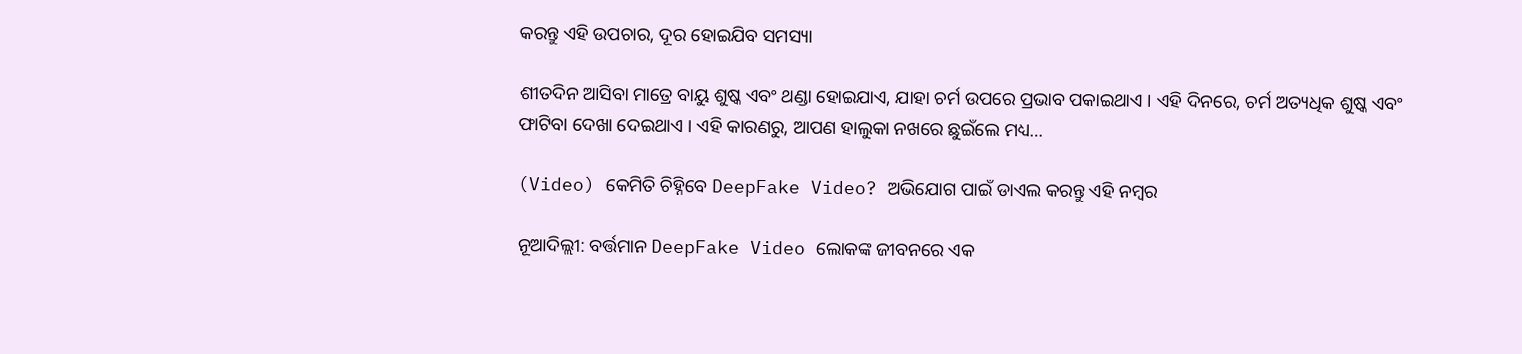କରନ୍ତୁ ଏହି ଉପଚାର, ଦୂର ହୋଇଯିବ ସମସ୍ୟା

ଶୀତଦିନ ଆସିବା ମାତ୍ରେ ବାୟୁ ଶୁଷ୍କ ଏବଂ ଥଣ୍ଡା ହୋଇଯାଏ, ଯାହା ଚର୍ମ ଉପରେ ପ୍ରଭାବ ପକାଇଥାଏ । ଏହି ଦିନରେ, ଚର୍ମ ଅତ୍ୟଧିକ ଶୁଷ୍କ ଏବଂ ଫାଟିବା ଦେଖା ଦେଇଥାଏ । ଏହି କାରଣରୁ, ଆପଣ ହାଲୁକା ନଖରେ ଛୁଇଁଲେ ମଧ୍ୟ…

(Video) କେମିତି ଚିହ୍ନିବେ DeepFake Video? ଅଭିଯୋଗ ପାଇଁ ଡାଏଲ କରନ୍ତୁ ଏହି ନମ୍ବର

ନୂଆଦିଲ୍ଲୀ: ବର୍ତ୍ତମାନ DeepFake Video ଲୋକଙ୍କ ଜୀବନରେ ଏକ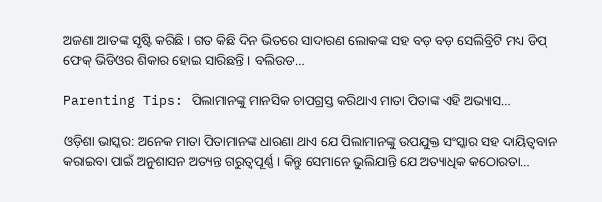ଅଜଣା ଆତଙ୍କ ସୃଷ୍ଟି କରିଛି । ଗତ କିଛି ଦିନ ଭିତରେ ସାଦାରଣ ଲୋକଙ୍କ ସହ ବଡ଼ ବଡ଼ ସେଲିବ୍ରିଟି ମଧ୍ୟ ଡିପ୍ ଫେକ୍ ଭିଡିଓର ଶିକାର ହୋଇ ସାରିଛନ୍ତି । ବଲିଉଡ…

Parenting Tips: ପିଲାମାନଙ୍କୁ ମାନସିକ ଚାପଗ୍ରସ୍ତ କରିଥାଏ ମାତା ପିତାଙ୍କ ଏହି ଅଭ୍ୟାସ…

ଓଡ଼ିଶା ଭାସ୍କର: ଅନେକ ମାତା ପିତାମାନଙ୍କ ଧାରଣା ଥାଏ ଯେ ପିଲାମାନଙ୍କୁ ଉପଯୁକ୍ତ ସଂସ୍କାର ସହ ଦାୟିତ୍ୱବାନ କରାଇବା ପାଇଁ ଅନୁଶାସନ ଅତ୍ୟନ୍ତ ଗରୁତ୍ୱପୂର୍ଣ୍ଣ । କିନ୍ତୁ ସେମାନେ ଭୁଲିଯାନ୍ତି ଯେ ଅତ୍ୟାଧିକ କଠୋରତା…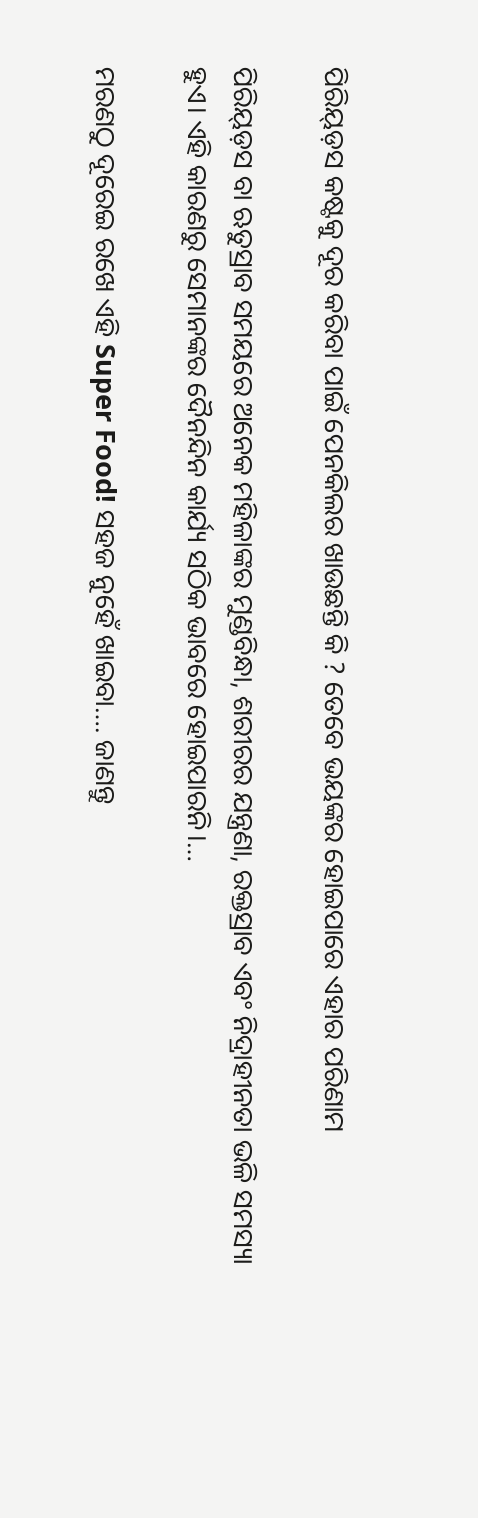ପିରିୟ୍ଡ଼ସ କଷ୍ଟକୁ ଦୂର କରିବା ପାଇଁ ପେନକିଲର ଖାଉଛନ୍ତି କି ? ତେବେ ଭୟଙ୍କର ହୋଇପାରେ ଏହାର ପରିଣାମ

ପିରିୟ୍ଡ଼ସ ବା ଋତୁସ୍ରାବ ସମୟରେ ଅନେକ ମହିଳାଙ୍କର ମୁଣ୍ଡବିନ୍ଧା, ଶରୀରର ଯନ୍ତ୍ରଣା, ରକ୍ତସ୍ରାବ ଏବଂ ନିଦ୍ରାହୀନତା ଭଳି ସମସ୍ୟା ହୁଏ। ଏହି କାରଣରୁ ସେମାନଙ୍କର ଦୈନନ୍ଦିନ କାର୍ଯ୍ୟ ସଠିକ ଭାବରେ ହୋଇପାରନି।…

ମରଣଠୁ ଦୂରେଇ ରଖେ ଏହି Super Food! ସହଜ ନୁହେଁ ଖାଇବା…. ଜାଣନ୍ତୁ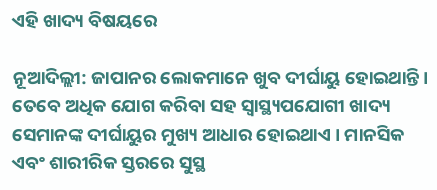ଏହି ଖାଦ୍ୟ ବିଷୟରେ

ନୂଆଦିଲ୍ଲୀ: ଜାପାନର ଲୋକମାନେ ଖୁବ ଦୀର୍ଘାୟୁ ହୋଇଥାନ୍ତି । ତେବେ ଅଧିକ ଯୋଗ କରିବା ସହ ସ୍ୱାସ୍ଥ୍ୟପଯୋଗୀ ଖାଦ୍ୟ ସେମାନଙ୍କ ଦୀର୍ଘାୟୁର ମୁଖ୍ୟ ଆଧାର ହୋଇଥାଏ । ମାନସିକ ଏବଂ ଶାରୀରିକ ସ୍ତରରେ ସୁସ୍ଥ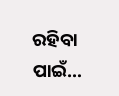ରହିବା ପାଇଁ…